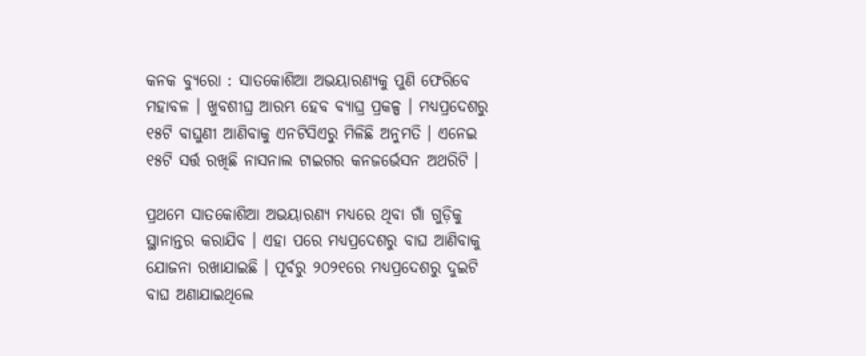କନକ ବ୍ୟୁରୋ : ସାତକୋଶିଆ ଅଭୟାରଣ୍ୟକୁ ପୁଣି ଫେରିବେ ମହାବଳ । ଖୁବଶୀଘ୍ର ଆରମ୍ଭ ହେବ ବ୍ୟାଘ୍ର ପ୍ରକଳ୍ପ । ମଧ୍ୟପ୍ରଦେଶରୁ ୧୫ଟି ବାଘୁଣୀ ଆଣିବାକୁ ଏନଟିସିଏରୁ ମିଳିଛି ଅନୁମତି । ଏନେଇ ୧୫ଟି ସର୍ତ୍ତ ରଖିଛି ନାସନାଲ ଟାଇଗର କନଜର୍ଭେସନ ଅଥରିଟି ।

ପ୍ରଥମେ ସାତକୋଶିଆ ଅଭୟାରଣ୍ୟ ମଧ୍ୟରେ ଥିବା ଗାଁ ଗୁଡ଼ିକୁ ସ୍ଥାନାନ୍ତର କରାଯିବ । ଏହା ପରେ ମଧ୍ୟପ୍ରଦେଶରୁ ବାଘ ଆଣିବାକୁ ଯୋଜନା ରଖାଯାଇଛି । ପୂର୍ବରୁ ୨୦୨୧ରେ ମଧ୍ୟପ୍ରଦେଶରୁ ଦୁଇଟି ବାଘ ଅଣାଯାଇଥିଲେ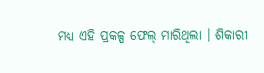ମଧ୍ୟ ଏହି ପ୍ରକଳ୍ପ ଫେଲ୍ ମାରିଥିଲା । ଶିକାରୀ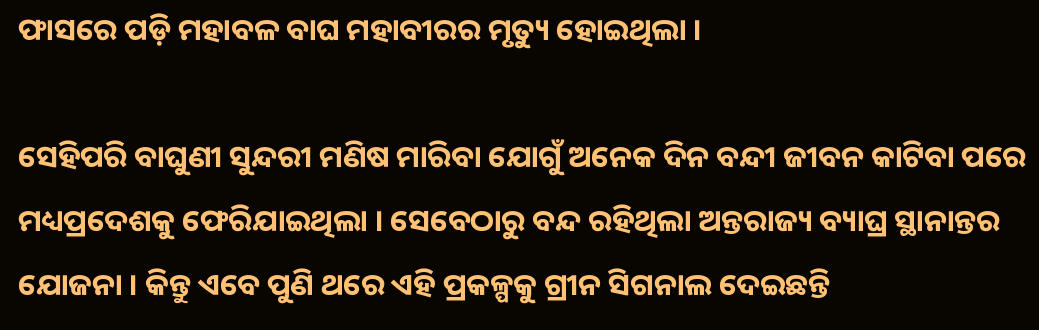ଫାସରେ ପଡ଼ି ମହାବଳ ବାଘ ମହାବୀରର ମୃତ୍ୟୁ ହୋଇଥିଲା ।

ସେହିପରି ବାଘୁଣୀ ସୁନ୍ଦରୀ ମଣିଷ ମାରିବା ଯୋଗୁଁ ଅନେକ ଦିନ ବନ୍ଦୀ ଜୀବନ କାଟିବା ପରେ ମଧ୍ୟପ୍ରଦେଶକୁ ଫେରିଯାଇଥିଲା । ସେବେଠାରୁ ବନ୍ଦ ରହିଥିଲା ଅନ୍ତରାଜ୍ୟ ବ୍ୟାଘ୍ର ସ୍ଥାନାନ୍ତର ଯୋଜନା । କିନ୍ତୁ ଏବେ ପୁଣି ଥରେ ଏହି ପ୍ରକଳ୍ପକୁ ଗ୍ରୀନ ସିଗନାଲ ଦେଇଛନ୍ତି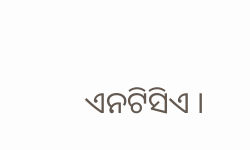ଏନଟିସିଏ ।